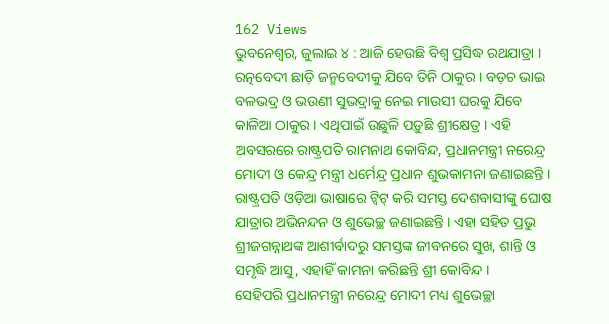162 Views
ଭୁବନେଶ୍ୱର, ଜୁଲାଇ ୪ : ଆଜି ହେଉଛି ବିଶ୍ୱ ପ୍ରସିଦ୍ଧ ରଥଯାତ୍ରା । ରତ୍ନବେଦୀ ଛାଡ଼ି ଜନ୍ମବେଦୀକୁ ଯିବେ ତିନି ଠାକୁର । ବଡ଼ଚ ଭାଇ ବଳଭଦ୍ର ଓ ଭଉଣୀ ସୁଭଦ୍ରାକୁ ନେଇ ମାଉସୀ ଘରକୁ ଯିବେ କାଳିଆ ଠାକୁର । ଏଥିପାଇଁ ଉଛୁଳି ପଡ଼ୁଛି ଶ୍ରୀକ୍ଷେତ୍ର । ଏହି ଅବସରରେ ରାଷ୍ଟ୍ରପତି ରାମନାଥ କୋବିନ୍ଦ, ପ୍ରଧାନମନ୍ତ୍ରୀ ନରେନ୍ଦ୍ର ମୋଦୀ ଓ କେନ୍ଦ୍ର ମନ୍ତ୍ରୀ ଧର୍ମେନ୍ଦ୍ର ପ୍ରଧାନ ଶୁଭକାମନା ଜଣାଇଛନ୍ତି ।
ରାଷ୍ଟ୍ରପତି ଓଡ଼ିଆ ଭାଷାରେ ଟ୍ୱିଟ୍ କରି ସମସ୍ତ ଦେଶବାସୀଙ୍କୁ ଘୋଷ ଯାତ୍ରାର ଅଭିନନ୍ଦନ ଓ ଶୁଭେଚ୍ଛ ଜଣାଇଛନ୍ତି । ଏହା ସହିତ ପ୍ରଭୁ ଶ୍ରୀଜଗନ୍ନାଥଙ୍କ ଆଶୀର୍ବାଦରୁ ସମସ୍ତଙ୍କ ଜୀବନରେ ସୁଖ, ଶାନ୍ତି ଓ ସମୃଦ୍ଧି ଆସୁ, ଏହାହିଁ କାମନା କରିଛନ୍ତି ଶ୍ରୀ କୋବିନ୍ଦ ।
ସେହିପରି ପ୍ରଧାନମନ୍ତ୍ରୀ ନରେନ୍ଦ୍ର ମୋଦୀ ମଧ୍ୟ ଶୁଭେଚ୍ଛା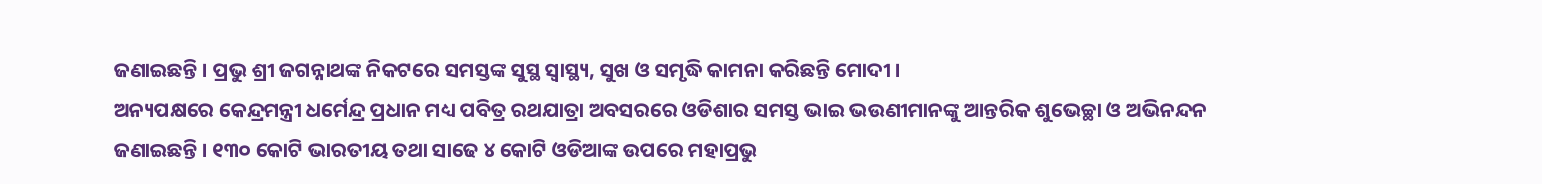ଜଣାଇଛନ୍ତି । ପ୍ରଭୁ ଶ୍ରୀ ଜଗନ୍ନାଥଙ୍କ ନିକଟରେ ସମସ୍ତଙ୍କ ସୁସ୍ଥ ସ୍ୱାସ୍ଥ୍ୟ, ସୁଖ ଓ ସମୃଦ୍ଧି କାମନା କରିଛନ୍ତି ମୋଦୀ ।
ଅନ୍ୟପକ୍ଷରେ କେନ୍ଦ୍ରମନ୍ତ୍ରୀ ଧର୍ମେନ୍ଦ୍ର ପ୍ରଧାନ ମଧ୍ୟ ପବିତ୍ର ରଥଯାତ୍ରା ଅବସରରେ ଓଡିଶାର ସମସ୍ତ ଭାଇ ଭଉଣୀମାନଙ୍କୁ ଆନ୍ତରିକ ଶୁଭେଚ୍ଛା ଓ ଅଭିନନ୍ଦନ ଜଣାଇଛନ୍ତି । ୧୩୦ କୋଟି ଭାରତୀୟ ତଥା ସାଢେ ୪ କୋଟି ଓଡିଆଙ୍କ ଉପରେ ମହାପ୍ରଭୁ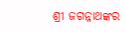ଶ୍ରୀ ଜଗନ୍ନାଥଙ୍କର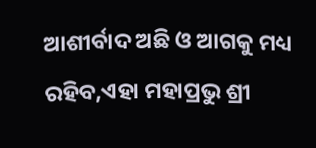ଆଶୀର୍ବାଦ ଅଛି ଓ ଆଗକୁ ମଧ୍ୟ ରହିବ,ଏହା ମହାପ୍ରଭୁ ଶ୍ରୀ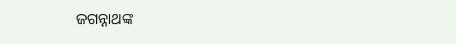ଜଗନ୍ନାଥଙ୍କ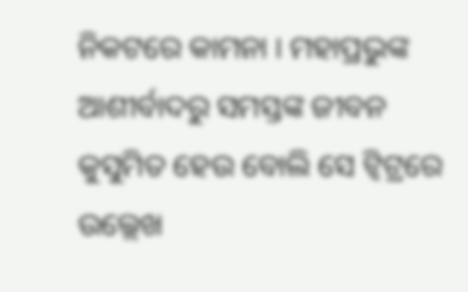ନିକଟରେ କାମନା । ମହାପ୍ରଭୁଙ୍କ ଆଶୀର୍ବାଦରୁ ସମସ୍ତଙ୍କ ଜୀବନ କୁସୁମିତ ହେଉ ବୋଲି ସେ ଟ୍ୱିଟ୍ରରେ ଉଲ୍ଲେଖ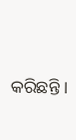କରିଛନ୍ତି ।